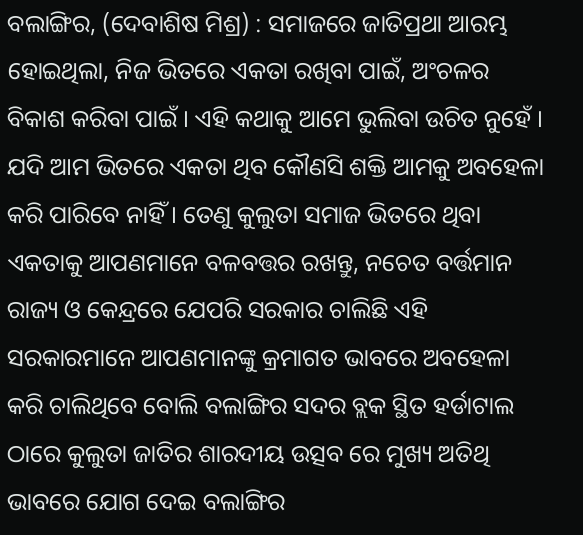ବଲାଙ୍ଗିର, (ଦେବାଶିଷ ମିଶ୍ର) : ସମାଜରେ ଜାତିପ୍ରଥା ଆରମ୍ଭ ହୋଇଥିଲା, ନିଜ ଭିତରେ ଏକତା ରଖିବା ପାଇଁ, ଅଂଚଳର ବିକାଶ କରିବା ପାଇଁ । ଏହି କଥାକୁ ଆମେ ଭୁଲିବା ଉଚିତ ନୁହେଁ । ଯଦି ଆମ ଭିତରେ ଏକତା ଥିବ କୌଣସି ଶକ୍ତି ଆମକୁ ଅବହେଳା କରି ପାରିବେ ନାହିଁ । ତେଣୁ କୁଲୁତା ସମାଜ ଭିତରେ ଥିବା ଏକତାକୁ ଆପଣମାନେ ବଳବତ୍ତର ରଖନ୍ତୁ, ନଚେତ ବର୍ତ୍ତମାନ ରାଜ୍ୟ ଓ କେନ୍ଦ୍ରରେ ଯେପରି ସରକାର ଚାଲିଛି ଏହି ସରକାରମାନେ ଆପଣମାନଙ୍କୁ କ୍ରମାଗତ ଭାବରେ ଅବହେଳା କରି ଚାଲିଥିବେ ବୋଲି ବଲାଙ୍ଗିର ସଦର ବ୍ଲକ ସ୍ଥିତ ହର୍ଡାଟାଲ ଠାରେ କୁଲୁତା ଜାତିର ଶାରଦୀୟ ଉତ୍ସବ ରେ ମୁଖ୍ୟ ଅତିଥି ଭାବରେ ଯୋଗ ଦେଇ ବଲାଙ୍ଗିର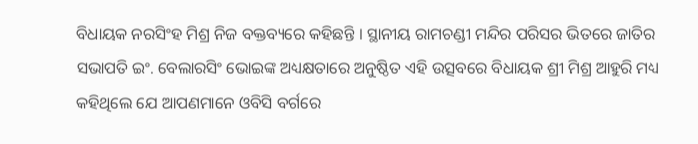ବିଧାୟକ ନରସିଂହ ମିଶ୍ର ନିଜ ବକ୍ତବ୍ୟରେ କହିଛନ୍ତି । ସ୍ଥାନୀୟ ରାମଚଣ୍ଡୀ ମନ୍ଦିର ପରିସର ଭିତରେ ଜାତିର ସଭାପତି ଇଂ. ବେଲାରସିଂ ଭୋଇଙ୍କ ଅଧ୍ୟକ୍ଷତାରେ ଅନୁଷ୍ଠିତ ଏହି ଉତ୍ସବରେ ବିଧାୟକ ଶ୍ରୀ ମିଶ୍ର ଆହୁରି ମଧ୍ୟ କହିଥିଲେ ଯେ ଆପଣମାନେ ଓବିସି ବର୍ଗରେ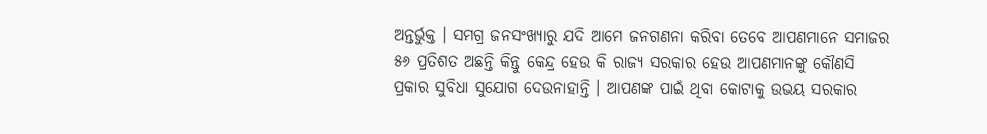ଅନ୍ତର୍ଭୁକ୍ତ । ସମଗ୍ର ଜନସଂଖ୍ୟାରୁ ଯଦି ଆମେ ଜନଗଣନା କରିବା ତେବେ ଆପଣମାନେ ସମାଜର ୫୬ ପ୍ରତିଶତ ଅଛନ୍ତି କିନ୍ତୁ କେନ୍ଦ୍ର ହେଉ କି ରାଜ୍ୟ ସରକାର ହେଉ ଆପଣମାନଙ୍କୁ କୌଣସି ପ୍ରକାର ସୁବିଧା ସୁଯୋଗ ଦେଉନାହାନ୍ତି । ଆପଣଙ୍କ ପାଇଁ ଥିବା କୋଟାକୁ ଉଭୟ ସରକାର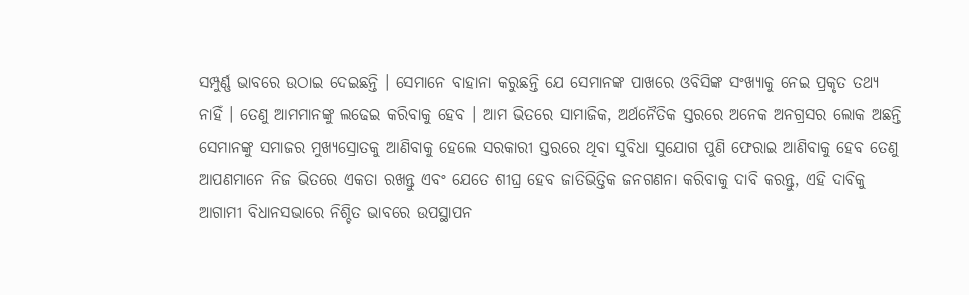ସମ୍ପୁର୍ଣ୍ଣ ଭାବରେ ଉଠାଇ ଦେଇଛନ୍ତି । ସେମାନେ ବାହାନା କରୁଛନ୍ତି ଯେ ସେମାନଙ୍କ ପାଖରେ ଓବିସିଙ୍କ ସଂଖ୍ୟାକୁ ନେଇ ପ୍ରକୃତ ତଥ୍ୟ ନାହିଁ । ତେଣୁ ଆମମାନଙ୍କୁ ଲଢେଇ କରିବାକୁ ହେବ । ଆମ ଭିତରେ ସାମାଜିକ, ଅର୍ଥନୈତିକ ସ୍ତରରେ ଅନେକ ଅନଗ୍ରସର ଲୋକ ଅଛନ୍ତି ସେମାନଙ୍କୁ ସମାଜର ମୁଖ୍ୟସ୍ରୋତକୁ ଆଣିବାକୁ ହେଲେ ସରକାରୀ ସ୍ତରରେ ଥିବା ସୁବିଧା ସୁଯୋଗ ପୁଣି ଫେରାଇ ଆଣିବାକୁ ହେବ ତେଣୁ ଆପଣମାନେ ନିଜ ଭିତରେ ଏକତା ରଖନ୍ତୁ ଏବଂ ଯେତେ ଶୀଘ୍ର ହେବ ଜାତିଭିତ୍ତିକ ଜନଗଣନା କରିବାକୁ ଦାବି କରନ୍ତୁ, ଏହି ଦାବିକୁ ଆଗାମୀ ବିଧାନସଭାରେ ନିଶ୍ଚିତ ଭାବରେ ଉପସ୍ଥାପନ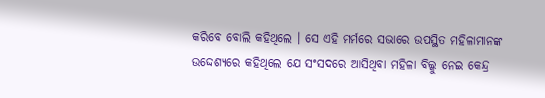କରିବେ ବୋଲି କହିଥିଲେ । ସେ ଏହି ମର୍ମରେ ସଭାରେ ଉପସ୍ଥିତ ମହିଳାମାନଙ୍କ ଉଦ୍ଦେଶ୍ୟରେ କହିଥିଲେ ଯେ ସଂସଦରେ ଆସିଥିବା ମହିଳା ବିଲ୍କୁ ନେଇ କେନ୍ଦ୍ର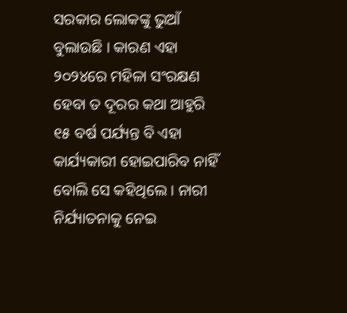ସରକାର ଲୋକଙ୍କୁ ଭୁଆଁ ବୁଲାଉଛି । କାରଣ ଏହା ୨୦୨୪ରେ ମହିଳା ସଂରକ୍ଷଣ ହେବା ତ ଦୂରର କଥା ଆହୁରି ୧୫ ବର୍ଷ ପର୍ଯ୍ୟନ୍ତ ବି ଏହା କାର୍ଯ୍ୟକାରୀ ହୋଇପାରିବ ନାହିଁ ବୋଲି ସେ କହିଥିଲେ । ନାରୀ ନିର୍ଯ୍ୟାତନାକୁ ନେଇ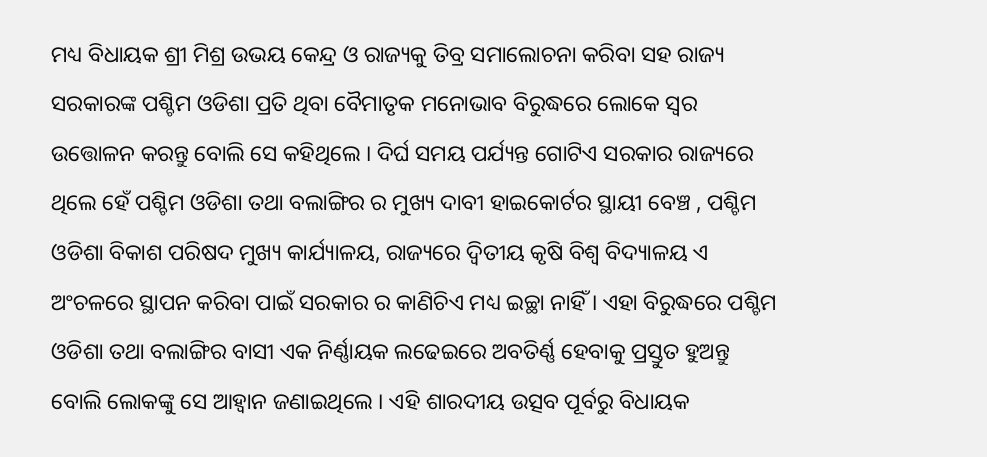ମଧ୍ୟ ବିଧାୟକ ଶ୍ରୀ ମିଶ୍ର ଉଭୟ କେନ୍ଦ୍ର ଓ ରାଜ୍ୟକୁ ତିବ୍ର ସମାଲୋଚନା କରିବା ସହ ରାଜ୍ୟ ସରକାରଙ୍କ ପଶ୍ଚିମ ଓଡିଶା ପ୍ରତି ଥିବା ବୈମାତୃକ ମନୋଭାବ ବିରୁଦ୍ଧରେ ଲୋକେ ସ୍ୱର ଉତ୍ତୋଳନ କରନ୍ତୁ ବୋଲି ସେ କହିଥିଲେ । ଦିର୍ଘ ସମୟ ପର୍ଯ୍ୟନ୍ତ ଗୋଟିଏ ସରକାର ରାଜ୍ୟରେ ଥିଲେ ହେଁ ପଶ୍ଚିମ ଓଡିଶା ତଥା ବଲାଙ୍ଗିର ର ମୁଖ୍ୟ ଦାବୀ ହାଇକୋର୍ଟର ସ୍ଥାୟୀ ବେଞ୍ଚ , ପଶ୍ଚିମ ଓଡିଶା ବିକାଶ ପରିଷଦ ମୁଖ୍ୟ କାର୍ଯ୍ୟାଳୟ, ରାଜ୍ୟରେ ଦ୍ୱିତୀୟ କୃଷି ବିଶ୍ୱ ବିଦ୍ୟାଳୟ ଏ ଅଂଚଳରେ ସ୍ଥାପନ କରିବା ପାଇଁ ସରକାର ର କାଣିଚିଏ ମଧ୍ୟ ଇଚ୍ଛା ନାହିଁ । ଏହା ବିରୁଦ୍ଧରେ ପଶ୍ଚିମ ଓଡିଶା ତଥା ବଲାଙ୍ଗିର ବାସୀ ଏକ ନିର୍ଣ୍ଣାୟକ ଲଢେଇରେ ଅବତିର୍ଣ୍ଣ ହେବାକୁ ପ୍ରସ୍ତୁତ ହୁଅନ୍ତୁ ବୋଲି ଲୋକଙ୍କୁ ସେ ଆହ୍ୱାନ ଜଣାଇଥିଲେ । ଏହି ଶାରଦୀୟ ଉତ୍ସବ ପୂର୍ବରୁ ବିଧାୟକ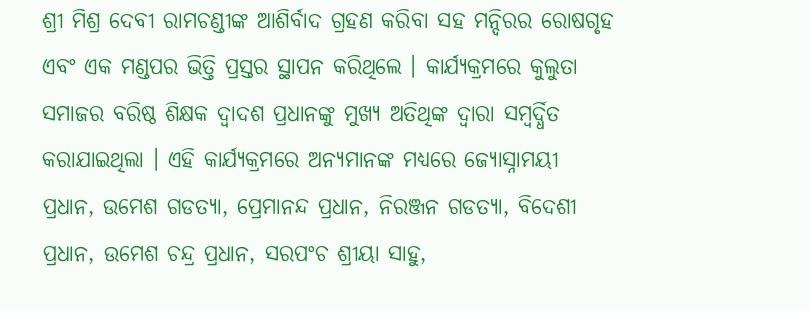ଶ୍ରୀ ମିଶ୍ର ଦେବୀ ରାମଚଣ୍ଡୀଙ୍କ ଆଶିର୍ବାଦ ଗ୍ରହଣ କରିବା ସହ ମନ୍ଦିରର ରୋଷଗୃହ ଏବଂ ଏକ ମଣ୍ଡପର ଭିତ୍ତି ପ୍ରସ୍ତର ସ୍ଥାପନ କରିଥିଲେ । କାର୍ଯ୍ୟକ୍ରମରେ କୁଲୁତା ସମାଜର ବରିଷ୍ଠ ଶିକ୍ଷକ ଦ୍ୱାଦଶ ପ୍ରଧାନଙ୍କୁ ମୁଖ୍ୟ ଅତିଥିଙ୍କ ଦ୍ୱାରା ସମ୍ବର୍ଦ୍ଧିତ କରାଯାଇଥିଲା । ଏହି କାର୍ଯ୍ୟକ୍ରମରେ ଅନ୍ୟମାନଙ୍କ ମଧ୍ୟରେ ଜ୍ୟୋସ୍ନାମୟୀ ପ୍ରଧାନ, ଉମେଶ ଗଡତ୍ୟା, ପ୍ରେମାନନ୍ଦ ପ୍ରଧାନ, ନିରଞ୍ଜନ ଗଡତ୍ୟା, ବିଦେଶୀ ପ୍ରଧାନ, ଉମେଶ ଚନ୍ଦ୍ର ପ୍ରଧାନ, ସରପଂଚ ଶ୍ରୀୟା ସାହୁ,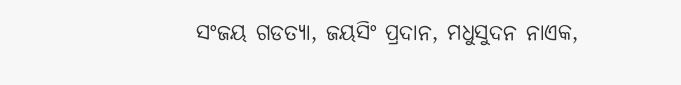ସଂଜୟ ଗଡତ୍ୟା, ଜୟସିଂ ପ୍ରଦାନ, ମଧୁସୁଦନ ନାଏକ,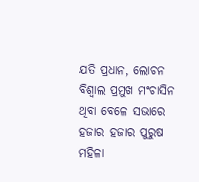ଯତି ପ୍ରଧାନ, ଲୋଚନ ବିଶ୍ୱାଲ ପ୍ରମୁଖ ମଂଚାସିନ ଥିବା ବେଳେ ସଭାରେ ହଜାର ହଜାର ପୁରୁଷ ମହିଳା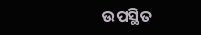ଉପସ୍ଥିତ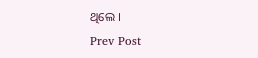ଥିଲେ ।
Prev Post